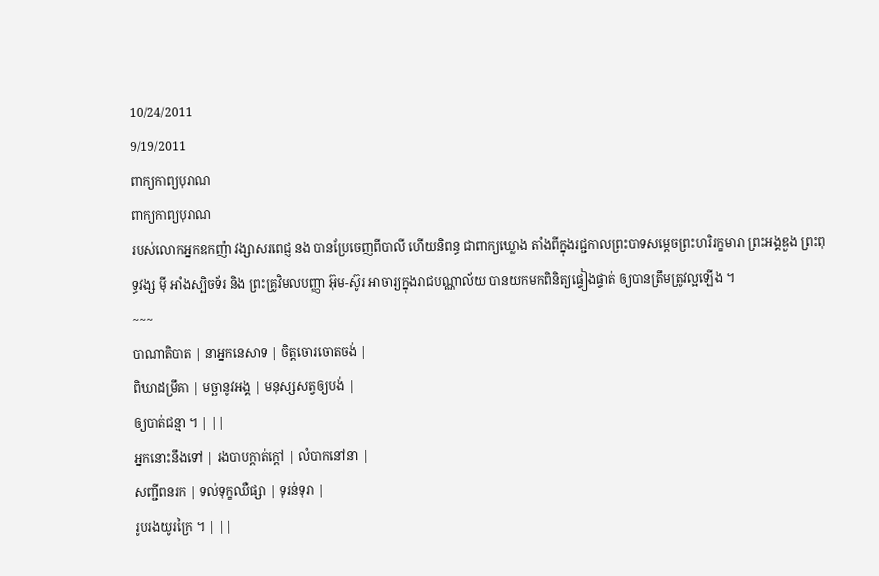10/24/2011
9/19/2011
ពាក្យកាព្យបុរាណ
ពាក្យកាព្យបុរាណ
របស់លោកអ្នកឧកញ៉ា វង្សាសរពេជ្ញ នង បានប្រែចេញពីបាលី ហើយនិពន្ធ ជាពាក្យឃ្លោង តាំងពីក្នុងរជ្ជកាលព្រះបាទសម្តេចព្រះហរិរក្ខមារា ព្រះអង្គឌួង ព្រះពុទ្ធវង្ស ម៉ី អាំងស្បិចទ័រ និង ព្រះគ្រូវិមលបញ្ញា អ៊ុម-ស៊ូរ អាចារ្យក្នុងរាជបណ្ណាល័យ បានយកមកពិនិត្យផ្ទៀងផ្ទាត់ ឲ្យបានត្រឹមត្រូវល្អឡើង ។
~~~
បាណាតិបាត | នាអ្នកនេសាទ | ចិត្តចោរចោតចង់ |
ពិឃាដម្រឹគា | មច្ឆានូវអង្គ | មនុស្សសត្វឲ្យបង់ |
ឲ្យបាត់ជន្មា ។ | ||
អ្នកនោះនឹងទៅ | រងបាបក្តាត់ក្តៅ | លំបាកនៅនា |
សញ្ជីពនរក | ទល់ទុក្ខឈឺផ្សា | ទុរន់ទុរា |
រូបរងយូរក្រៃ ។ | ||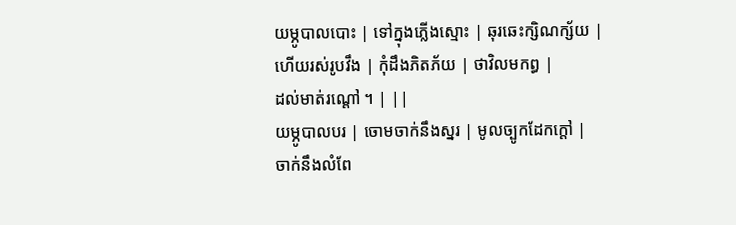យម្ភូបាលបោះ | ទៅក្នុងភ្លើងស្មោះ | ឆុរឆេះក្សិណក្ស័យ |
ហើយរស់រូបវឹង | កុំដឹងភិតភ័យ | ថាវិលមកព្ធ |
ដល់មាត់រណ្តៅ ។ | ||
យម្ភូបាលបរ | ចោមចាក់នឹងស្នរ | មូលច្បូកដែកក្តៅ |
ចាក់នឹងលំពែ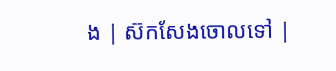ង | ស៊កសែងចោលទៅ |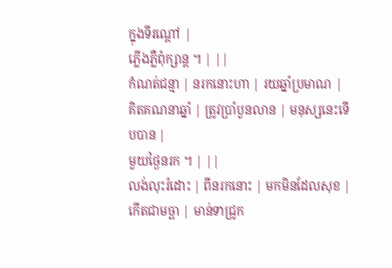ក្នុងទីរណ្តៅ |
ភ្លើងភ្លឺពុំក្សាន្ត ។ | ||
កំណត់ជន្មា | នរកនោះហា | រយឆ្នាំប្រមាណ |
គិតគណនាឆ្នាំ | ត្រូវប្រាំបួនលាន | មនុស្សនេះទើបបាន |
មួយថ្ងៃនរក ។ | ||
លង់លុះរំដោះ | ពីនរកនោះ | មកមិនដែលសុខ |
កើតជាមច្ឆា | មាន់ទាជ្រូក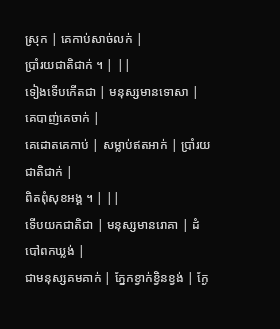ស្រុក | គេកាប់សាច់លក់ |
ប្រាំរយជាតិជាក់ ។ | ||
ទៀងទើបកើតជា | មនុស្សមានទោសា | គេបាញ់គេចាក់ |
គេដោតគេកាប់ | សម្លាប់ឥតអាក់ | ប្រាំរយជាតិជាក់ |
ពិតពុំសុខអង្គ ។ | ||
ទើបយកជាតិជា | មនុស្សមានរោគា | ដំបៅពកឃ្លង់ |
ជាមនុស្សគមគាក់ | ភ្នែកខ្វាក់ខ្វិនខ្វង់ | ក្ងែ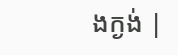ងក្ងង់ |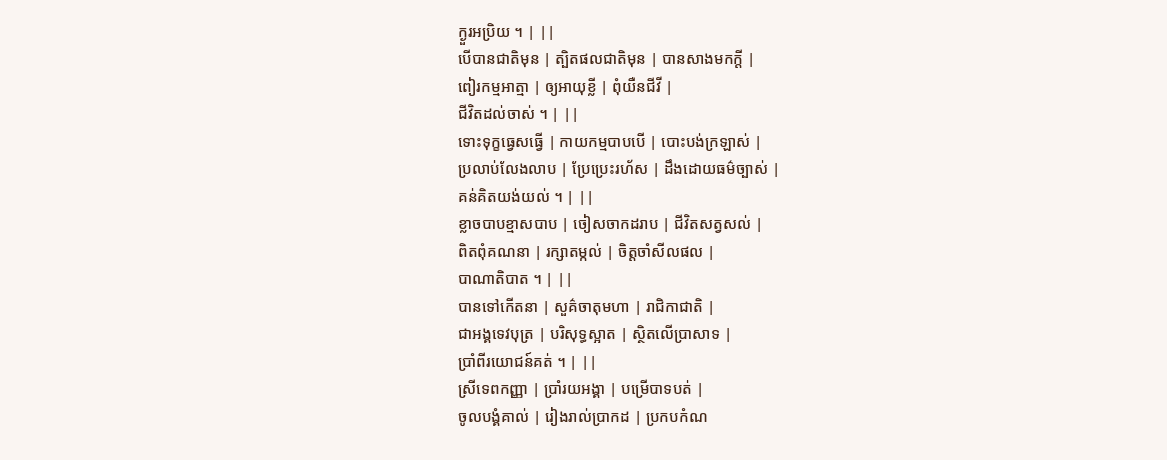ក្ងួរអប្រិយ ។ | ||
បើបានជាតិមុន | ត្បិតផលជាតិមុន | បានសាងមកក្តី |
ពៀរកម្មអាត្មា | ឲ្យអាយុខ្លី | ពុំយឺនជីវី |
ជីវិតដល់ចាស់ ។ | ||
ទោះទុក្ខធ្វេសធ្វើ | កាយកម្មបាបបើ | បោះបង់ក្រឡាស់ |
ប្រលាប់លែងលាប | ប្រែប្រេះរហ័ស | ដឹងដោយធម៌ច្បាស់ |
គន់គិតយង់យល់ ។ | ||
ខ្លាចបាបខ្មាសបាប | ចៀសចាកដរាប | ជីវិតសត្វសល់ |
ពិតពុំគណនា | រក្សាតម្កល់ | ចិត្តចាំសីលផល |
បាណាតិបាត ។ | ||
បានទៅកើតនា | សួគ៌ចាតុមហា | រាជិកាជាតិ |
ជាអង្គទេវបុត្រ | បរិសុទ្ធស្អាត | ស្ថិតលើប្រាសាទ |
ប្រាំពីរយោជន៍គត់ ។ | ||
ស្រីទេពកញ្ញា | ប្រាំរយអង្គា | បម្រើបាទបត់ |
ចូលបង្គំគាល់ | រៀងរាល់ប្រាកដ | ប្រកបកំណ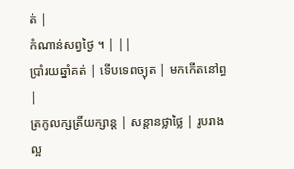ត់ |
កំណាន់សព្វថ្ងៃ ។ | ||
ប្រាំរយឆ្នាំគត់ | ទើបទេពច្យុត | មកកើតនៅព្ធ |
ត្រកូលក្សត្រិ៍យក្សាន្ត | សន្តានថ្លាថ្លៃ | រូបរាងល្អ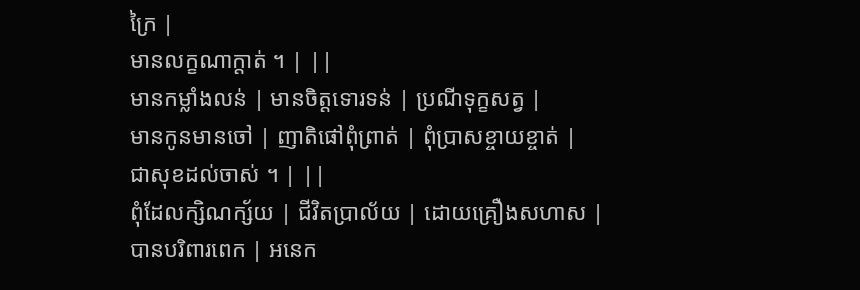ក្រៃ |
មានលក្ខណាក្តាត់ ។ | ||
មានកម្លាំងលន់ | មានចិត្តទោរទន់ | ប្រណីទុក្ខសត្វ |
មានកូនមានចៅ | ញាតិផៅពុំព្រាត់ | ពុំប្រាសខ្ចាយខ្ចាត់ |
ជាសុខដល់ចាស់ ។ | ||
ពុំដែលក្សិណក្ស័យ | ជីវិតប្រាល័យ | ដោយគ្រឿងសហាស |
បានបរិពារពេក | អនេក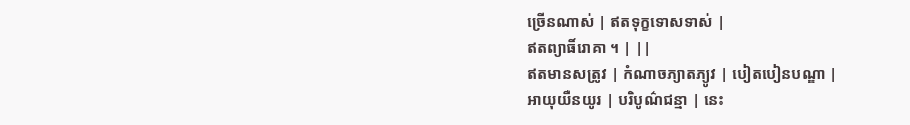ច្រើនណាស់ | ឥតទុក្ខទោសទាស់ |
ឥតព្យាធិ៍រោគា ។ | ||
ឥតមានសត្រូវ | កំណាចភ្យាតភ្យូវ | បៀតបៀនបណ្ឌា |
អាយុយឺនយូរ | បរិបូណ៌ជន្មា | នេះ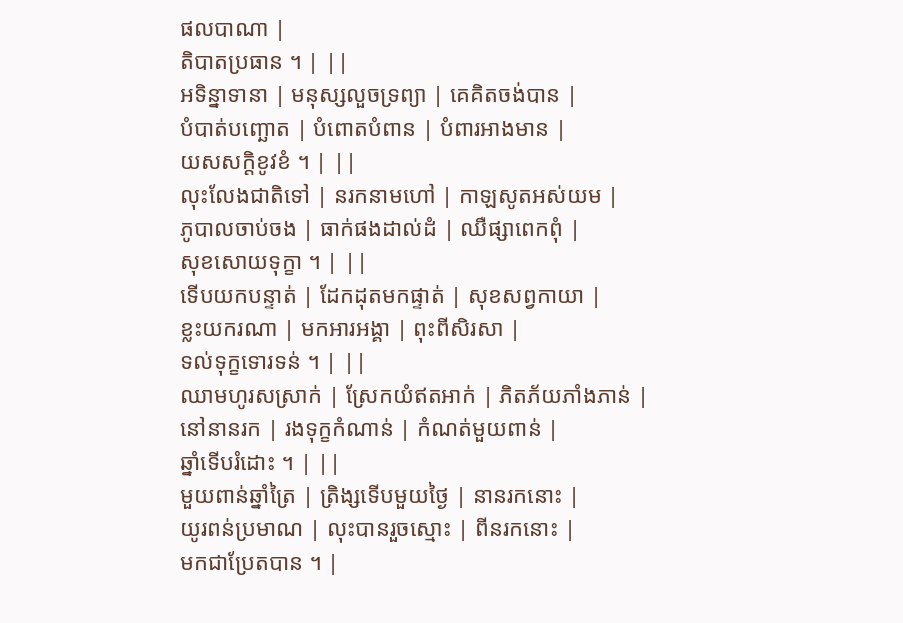ផលបាណា |
តិបាតប្រធាន ។ | ||
អទិន្នាទានា | មនុស្សលួចទ្រព្យា | គេគិតចង់បាន |
បំបាត់បញ្ឆោត | បំពោតបំពាន | បំពារអាងមាន |
យសសក្តិខូវខំ ។ | ||
លុះលែងជាតិទៅ | នរកនាមហៅ | កាឡសូតអស់យម |
ភូបាលចាប់ចង | ធាក់ផងដាល់ដំ | ឈឺផ្សាពេកពុំ |
សុខសោយទុក្ខា ។ | ||
ទើបយកបន្ទាត់ | ដែកដុតមកផ្ទាត់ | សុខសព្វកាយា |
ខ្លះយករណា | មកអារអង្គា | ពុះពីសិរសា |
ទល់ទុក្ខទោរទន់ ។ | ||
ឈាមហូរសស្រាក់ | ស្រែកយំឥតអាក់ | ភិតភ័យភាំងភាន់ |
នៅនានរក | រងទុក្ខកំណាន់ | កំណត់មួយពាន់ |
ឆ្នាំទើបរំដោះ ។ | ||
មួយពាន់ឆ្នាំត្រៃ | ត្រិង្សទើបមួយថ្ងៃ | នានរកនោះ |
យូរពន់ប្រមាណ | លុះបានរួចស្មោះ | ពីនរកនោះ |
មកជាប្រែតបាន ។ |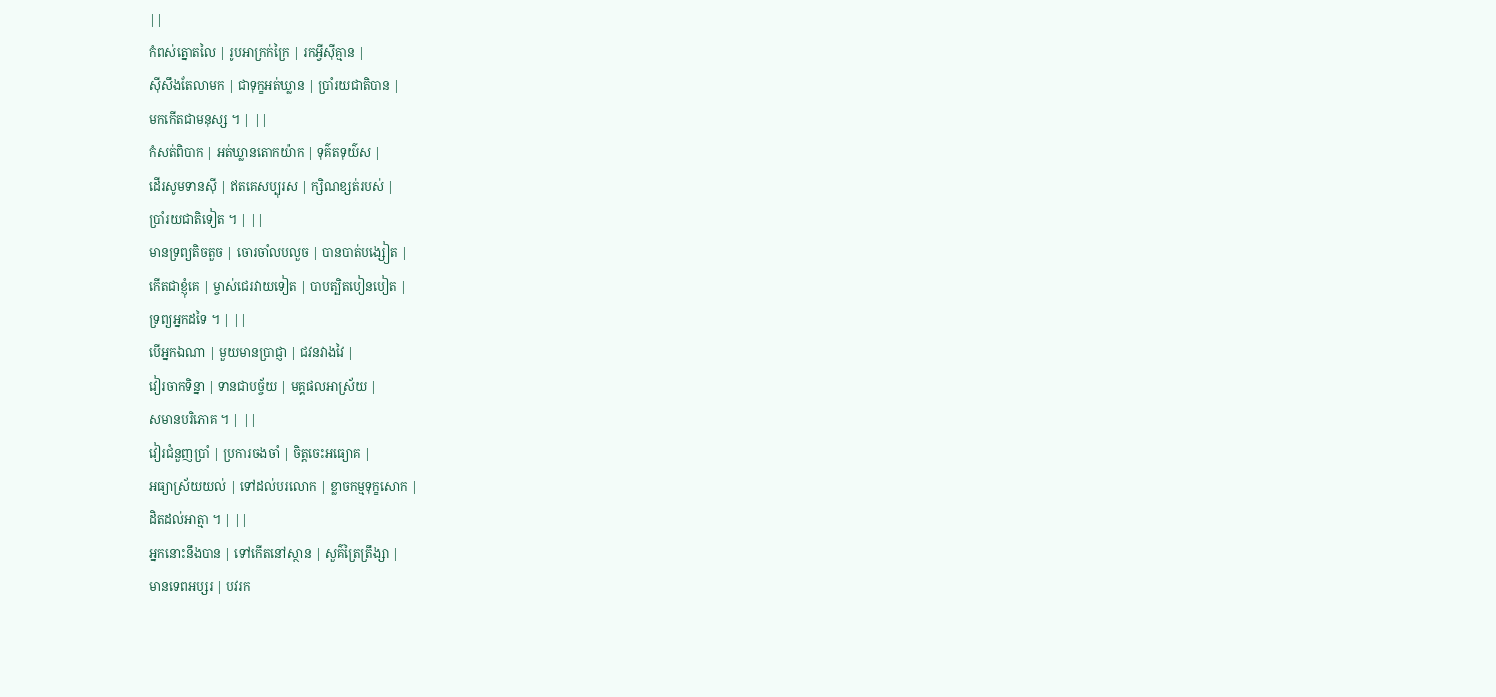||
កំពស់ត្នោតលៃ | រូបអាក្រក់ក្រៃ | រកអ្វីស៊ីគ្មាន |
ស៊ីសឹងតែលាមក | ជាទុក្ខអត់ឃ្លាន | ប្រាំរយជាតិបាន |
មកកើតជាមនុស្ស ។ | ||
កំសត់ពិបាក | អត់ឃ្លានតោកយ៉ាក | ទុគ៌តទុយ៌ស |
ដើរសូមទានស៊ី | ឥតគេសប្បុរស | ក្សិណខ្សត់របស់ |
ប្រាំរយជាតិទៀត ។ | ||
មានទ្រព្យតិចតួច | ចោរចាំលបលួច | បានបាត់បង្សៀត |
កើតជាខ្ញុំគេ | ម្ចាស់ជេរវាយទៀត | បាបត្បិតបៀនបៀត |
ទ្រព្យអ្នកដទៃ ។ | ||
បើអ្នកឯណា | មួយមានប្រាជ្ញា | ជវនវាងវៃ |
វៀរចាកទិន្នា | ទានជាបច្ច័យ | មគ្គផលអាស្រ័យ |
សមានបរិភោគ ។ | ||
វៀរជំនួញប្រាំ | ប្រការចងចាំ | ចិត្តចេះអធ្យោគ |
អធ្យាស្រ័យយល់ | ទៅដល់បរលោក | ខ្លាចកម្មទុក្ខសោក |
ដិតដល់អាត្មា ។ | ||
អ្នកនោះនឹងបាន | ទៅកើតនៅស្ថាន | សួគ៌ត្រៃត្រឹង្សា |
មានទេពអប្សរ | បវរក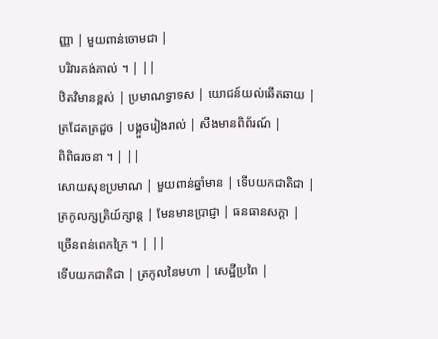ញ្ញា | មួយពាន់ចោមជា |
បរិវារគង់គាល់ ។ | ||
ឋិតវិមានខ្ពស់ | ប្រមាណទ្វាទស | យោជន៍យល់ឆើតឆាយ |
ត្រដែតត្រដួច | បង្គួចរៀងរាល់ | សឹងមានពិព័រណ៍ |
ពិពិធរចនា ។ | ||
សោយសុខប្រមាណ | មួយពាន់ឆ្នាំមាន | ទើបយកជាតិជា |
ត្រកូលក្សត្រិយ៍ក្សាន្ត | មែនមានប្រាជ្ញា | ធនធានសក្តា |
ច្រើនពន់ពេកក្រៃ ។ | ||
ទើបយកជាតិជា | ត្រកូលនៃមហា | សេដ្ឋីប្រពៃ |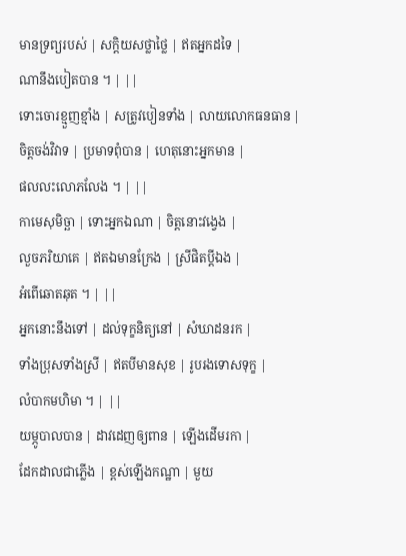មានទ្រព្យរបស់ | សក្តិយសថ្លាថ្លៃ | ឥតអ្នកដទៃ |
ណានឹងបៀតបាន ។ | ||
ទោះចោរខ្មួញខ្មាំង | សត្រូវបៀនទាំង | លាយលោកធនធាន |
ចិត្តចង់វិវាទ | ប្រមាទពុំបាន | ហេតុនោះអ្នកមាន |
ផលលះលោភលែង ។ | ||
កាមេសុមិច្ឆា | ទោះអ្នកឯណា | ចិត្តនោះវង្វេង |
លួចភរិយាគេ | ឥតឯមានក្រែង | ស្រីផិតប្តីឯង |
អំពើឆោតឆុត ។ | ||
អ្នកនោះនឹងទៅ | ដល់ទុក្ខនិត្យនៅ | សំឃាដនរក |
ទាំងប្រុសទាំងស្រី | ឥតបីមានសុខ | រូបរងទោសទុក្ខ |
លំបាកមហិមា ។ | ||
យម្ភូបាលបាន | ដាវដេញឲ្យពាន | ឡើងដើមរកា |
ដែកដាលជាភ្លើង | ខ្ពស់ឡើងកណ្ឋា | មួយ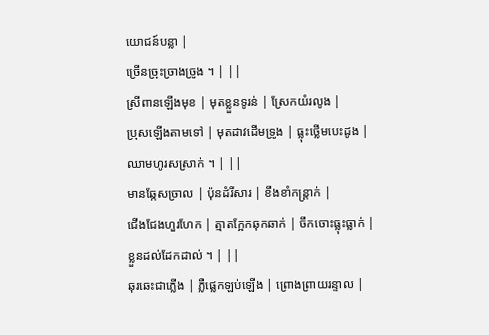យោជន៍បន្លា |
ច្រើនច្រុះច្រាងច្រូង ។ | ||
ស្រីពានឡើងមុខ | មុតខ្លួនទូរន់ | ស្រែកយំរលូង |
ប្រុសឡើងតាមទៅ | មុតដាវដើមទ្រូង | ធ្លុះថ្លើមបេះដូង |
ឈាមហូរសស្រាក់ ។ | ||
មានឆ្កែសច្រាល | ប៉ុនដំរីសារ | ខឹងខាំកន្រ្តាក់ |
ជើងជែងហួរហែក | ត្មាតក្អែកឆុកឆាក់ | ចឹកចោះធ្លុះធ្លាក់ |
ខ្លួនដល់ដែកដាល់ ។ | ||
ឆុរឆេះជាភ្លើង | ភ្លឺផ្លេកឡប់ឡើង | ព្រោងព្រាយរន្ទាល |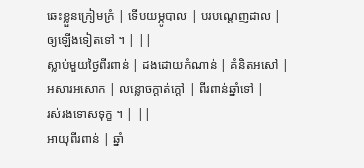ឆេះខ្លួនក្រៀមក្រំ | ទើបយម្ភូបាល | បរបណ្តេញដាល |
ឲ្យឡើងទៀតទៅ ។ | ||
ស្លាប់មួយថ្ងៃពីរពាន់ | ដងដោយកំណាន់ | គំនិតអសៅ |
អសារអសោក | លន្លោចក្តាត់ក្តៅ | ពីរពាន់ឆ្នាំទៅ |
រស់រងទោសទុក្ខ ។ | ||
អាយុពីរពាន់ | ឆ្នាំ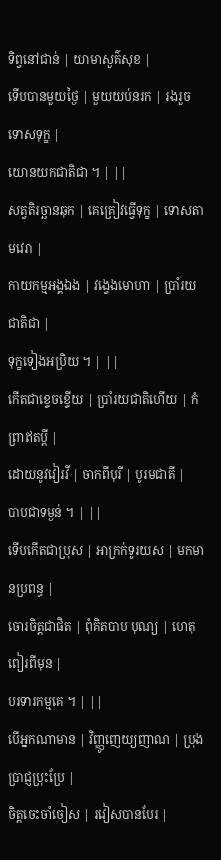ទិព្វនៅជាន់ | យាមាសួគ៌សុខ |
ទើបបានមួយថ្ងៃ | មួយយប់នរក | រងរួចទោសទុក្ខ |
យោនយកជាតិជា ។ | ||
សត្វតិរច្ឆានឆុក | គេគ្រៀវធ្វើទុក្ខ | ទោសតាមវេរា |
កាយកម្មអង្គឯង | វង្វេងមោហា | ប្រាំរយជាតិជា |
ទុក្ខទៀងអប្រិយ ។ | ||
កើតជាខ្ទេចខ្ទើយ | ប្រាំរយជាតិហើយ | កំព្រាឥតប្តី |
ដោយនូវវៀរវី | ចាកពីបុរី | បូរមជាតី |
បាបជាទម្ងន់ ។ | ||
ទើបកើតជាប្រុស | អាក្រក់ទូរយស | មកមានប្រពន្ធ |
ចោរចិត្តជាផិត | ពុំគិតបាប បុណ្យ | ហេតុពៀរពីមុន |
បរទារកម្មគេ ។ | ||
បើអ្នកណាមាន | វិញ្ញូញេយ្យញាណ | ប្រុងប្រាជ្ញប្រុះប្រែ |
ចិត្តចេះចាំចៀស | រវៀសបានបែរ |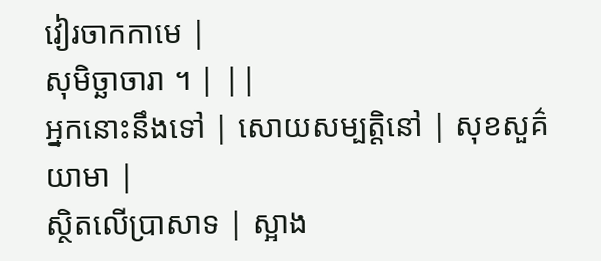វៀរចាកកាមេ |
សុមិច្ឆាចារា ។ | ||
អ្នកនោះនឹងទៅ | សោយសម្បត្តិនៅ | សុខសួគ៌យាមា |
ស្ថិតលើប្រាសាទ | ស្អាង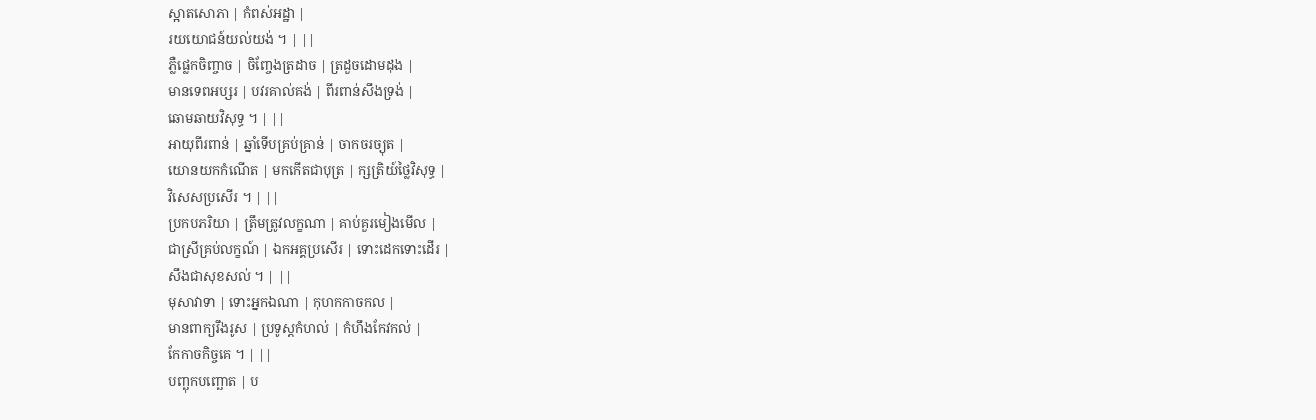ស្អាតសោភា | កំពស់អដ្ឋា |
រយយោជន៍យល់យង់ ។ | ||
ភ្លឺផ្លេកចិញ្ចាច | ចិញ្ចែងត្រដាច | ត្រដួចដោមដុង |
មានទេពអប្សរ | បវរគាល់គង់ | ពីរពាន់សឹងទ្រង់ |
ឆោមឆាយវិសុទ្ធ ។ | ||
អាយុពីរពាន់ | ឆ្នាំទើបគ្រប់គ្រាន់ | ចាកចរច្យុត |
យោនយកកំណើត | មកកើតជាបុត្រ | ក្សត្រិយ៍ថ្លៃវិសុទ្ធ |
វិសេសប្រសើរ ។ | ||
ប្រកបភរិយា | ត្រឹមត្រូវលក្ខណា | គាប់គួរមៀងមើល |
ជាស្រីគ្រប់លក្ខណ៍ | ឯកអគ្គប្រសើរ | ទោះដេកទោះដើរ |
សឹងជាសុខសល់ ។ | ||
មុសាវាទា | ទោះអ្នកឯណា | កុហកកាចកល |
មានពាក្យរឹងរូស | ប្រទូស្តកំហល់ | កំហឹងកែវកល់ |
កែកាចកិច្ចគេ ។ | ||
បញ្ឆុកបញ្ឆោត | ប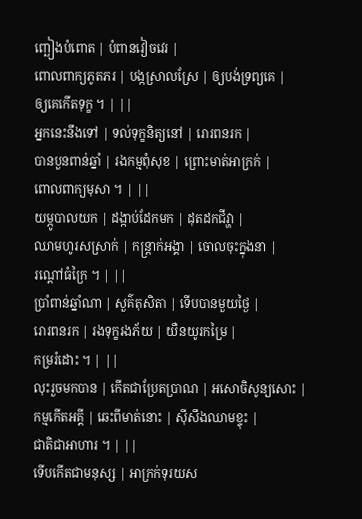ញ្ឆៀងបំពោត | បំពានវៀចវេរ |
ពោលពាក្យភូតភរ | បង្កស្រាលស្រែ | ឲ្យបង់ទ្រព្យគេ |
ឲ្យគេកើតទុក្ខ ។ | ||
អ្នកនេះនឹងទៅ | ទល់ទុក្ខនិត្យនៅ | រោរពនរក |
បានបួនពាន់ឆ្នាំ | រងកម្មពុំសុខ | ព្រោះមាត់អាក្រក់ |
ពោលពាក្យមុសា ។ | ||
យម្ភូបាលយក | ដង្កាប់ដែកមក | ដុតដកជីវ្ហា |
ឈាមហូរសស្រាក់ | កន្ត្រាក់អង្គា | ចោលចុះក្នុងនា |
រណ្តៅធំក្រៃ ។ | ||
ប្រាំពាន់ឆ្នាំណា | សួគ៌តុសិតា | ទើបបានមួយថ្ងៃ |
រោរពនរក | រងទុក្ខរងភ័យ | យឺនយូរកម្រៃ |
កម្ររំដោះ ។ | ||
លុះរួចមកបាន | កើតជាប្រែតប្រាណ | អសោចិសូន្យសោះ |
កម្មកើតអគ្គី | ឆេះពីមាត់នោះ | ស៊ីសឹងឈាមខ្ទុះ |
ជាតិជាអាហារ ។ | ||
ទើបកើតជាមនុស្ស | អាក្រក់ទុរយស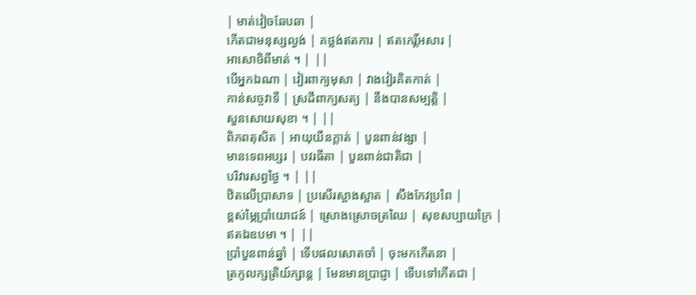| មាត់វៀចឆែបឆា |
កើតជាមនុស្សល្ងង់ | គថ្លង់ឥតការ | ឥតកេរិ៍្តអសារ |
អាសោចិពីមាត់ ។ | ||
បើអ្នកឯណា | វៀរពាក្យមុសា | វាងវៀរគិតកាត់ |
កាន់សច្ចវាទី | ស្រដីពាក្យសត្យ | នឹងបានសម្បត្តិ |
សួនសោយសុខា ។ | ||
ពិភពតុសិត | អាយុយឺនក្តាត់ | បួនពាន់វង្សា |
មានទេពអប្សរ | បវរធីតា | បួនពាន់ជាតិជា |
បរិវារសព្វថ្ងៃ ។ | ||
ឋិតលើប្រាសាទ | ប្រសើរស្អាងស្អាត | សឹងកែវប្រពៃ |
ខ្ពស់ម្ភៃប្រាំយោជន៍ | ស្រោងស្រោចត្រឈៃ | សុខសប្បាយក្រៃ |
ឥតឯឧបមា ។ | ||
ប្រាំបួនពាន់ឆ្នាំ | ទើបផលសោតចាំ | ចុះមកកើតនា |
ត្រកូលក្សត្រិយ៍ក្សាន្ត | មែនមានប្រាជ្ញា | ទើបទៅកើតជា |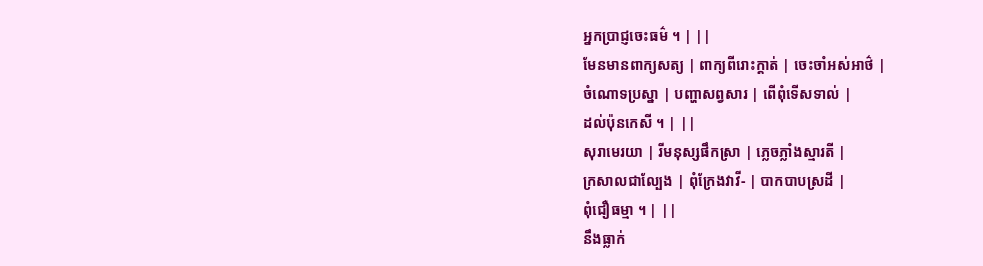អ្នកប្រាជ្ញចេះធម៌ ។ | ||
មែនមានពាក្យសត្យ | ពាក្យពីរោះក្តាត់ | ចេះចាំអស់អាថ៌ |
ចំណោទប្រស្នា | បញ្ហាសព្វសារ | ពើពុំទើសទាល់ |
ដល់ប៉ុនកេសី ។ | ||
សុរាមេរយា | រីមនុស្សផឹកស្រា | ភ្លេចភ្លាំងស្មារតី |
ក្រសាលជាល្បែង | ពុំក្រែងវាវី- | បាកបាបស្រដី |
ពុំជឿធម្មា ។ | ||
នឹងធ្លាក់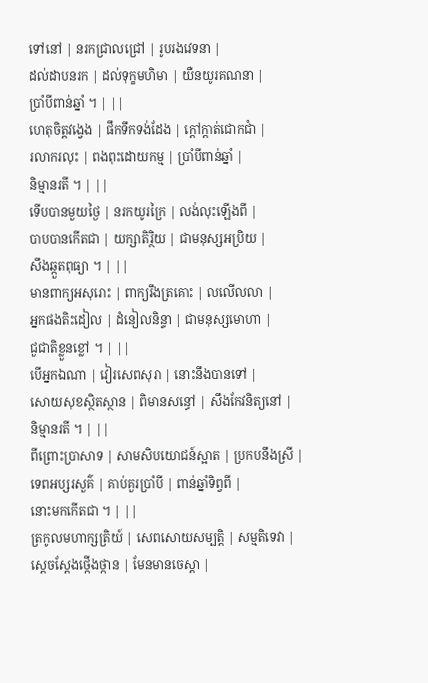ទៅនៅ | នរកជ្រាលជ្រៅ | រូបរងវេទនា |
ដល់ដាបនរក | ដល់ទុក្ខមហិមា | យឺនយូរគណនា |
ប្រាំបីពាន់ឆ្នាំ ។ | ||
ហេតុចិត្តវង្វេង | ផឹកទឹកទង់ដែង | ក្តៅក្តាត់ជោកជាំ |
រលាករលុះ | ពងពុះដោយកម្ម | ប្រាំបីពាន់ឆ្នាំ |
និម្មានរតី ។ | ||
ទើបបានមួយថ្ងៃ | នរកយូរក្រៃ | លង់លុះឡើងពី |
បាបបានកើតជា | យក្សាតិរ្ថិយ | ជាមនុស្សអប្រិយ |
សឹងឆ្កួតពុធ្យា ។ | ||
មានពាក្យអសុរោះ | ពាក្យរឹងត្រគោះ | លលើលលា |
អ្នកផងតិះដៀល | ដំនៀលនិន្ទា | ជាមនុស្សមោហា |
ជួជាតិខ្លួនខ្លៅ ។ | ||
បើអ្នកឯណា | វៀរសេពសុរា | នោះនឹងបានទៅ |
សោយសុខស្ថិតស្ថាន | ពិមានសន្ធៅ | សឹងកែវនិត្យនៅ |
និម្មានរតី ។ | ||
ពីព្រោះប្រាសាទ | សាមសិបយោជន៍ស្អាត | ប្រកបនឹងស្រី |
ទេពអប្សរសួគ៌ | គាប់គួរប្រាំបី | ពាន់ឆ្នាំទិព្វពី |
នោះមកកើតជា ។ | ||
ត្រកូលមហាក្សត្រិយ៍ | សេពសោយសម្បត្តិ | សម្មតិទេវា |
ស្តេចស្តែងថ្កើងថ្កាន | មែនមានចេស្តា |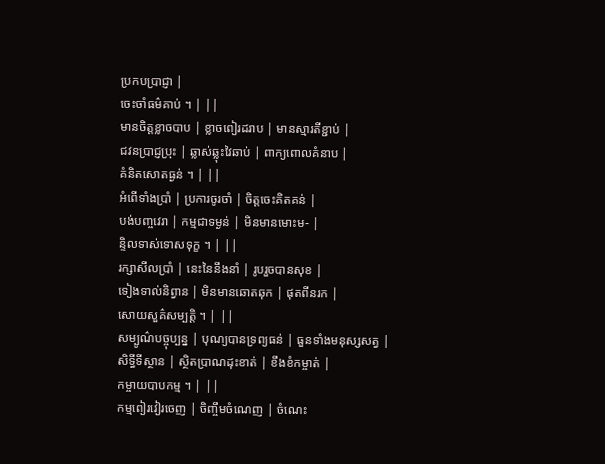ប្រកបប្រាជ្ញា |
ចេះចាំធម៌គាប់ ។ | ||
មានចិត្តខ្លាចបាប | ខ្លាចពៀរដរាប | មានស្មារតីខ្ជាប់ |
ជវនប្រាជ្ញប្រុះ | ឆ្លាស់ឆ្លុះវៃឆាប់ | ពាក្យពោលគំនាប |
គំនិតសោតធ្ងន់ ។ | ||
អំពើទាំងប្រាំ | ប្រការចូរចាំ | ចិត្តចេះគិតគន់ |
បង់បញ្ចវេរា | កម្មជាទម្ងន់ | មិនមានមោះម- |
ន្ទិលទាស់ទោសទុក្ខ ។ | ||
រក្សាសីលប្រាំ | នេះនៃនឹងនាំ | រូបរួចបានសុខ |
ទៀងទាល់និព្វាន | មិនមានឆោតឆុក | ផុតពីនរក |
សោយសួគ៌សម្បត្តិ ។ | ||
សម្បូណ៌បច្ចុប្បន្ន | បុណ្យបានទ្រព្យធន់ | ធួនទាំងមនុស្សសត្វ |
សិទ្ធីទីស្ថាន | ស្ថិតប្រាណដុះខាត់ | ខឹងខំកម្ចាត់ |
កម្ចាយបាបកម្ម ។ | ||
កម្មពៀរវៀរចេញ | ចិញ្ចឹមចំណេញ | ចំណេះ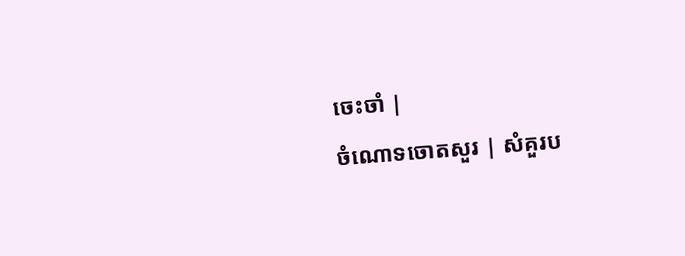ចេះចាំ |
ចំណោទចោតសួរ | សំគួរប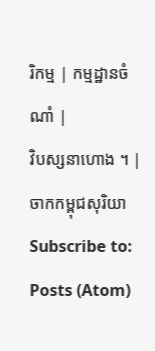រិកម្ម | កម្មដ្ឋានចំណាំ |
វិបស្សនាហោង ។ |
ចាកកម្ពុជសុរិយា
Subscribe to:
Posts (Atom)